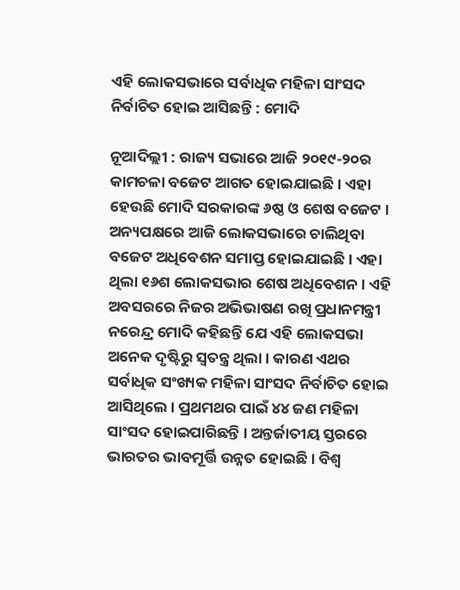ଏହି ଲୋକସଭାରେ ସର୍ବାଧିକ ମହିଳା ସାଂସଦ ନିର୍ବାଚିତ ହୋଇ ଆସିଛନ୍ତି : ମୋଦି

ନୂଆଦିଲ୍ଲୀ : ରାଜ୍ୟ ସଭାରେ ଆଜି ୨୦୧୯-୨୦ର କାମଚଳା ବଜେଟ ଆଗତ ହୋଇଯାଇଛି । ଏହା ହେଉଛି ମୋଦି ସରକାରଙ୍କ ୬ଷ୍ଠ ଓ ଶେଷ ବଜେଟ । ଅନ୍ୟପକ୍ଷରେ ଆଜି ଲୋକସଭାରେ ଚାଲିଥିବା ବଜେଟ ଅଧିବେଶନ ସମାପ୍ତ ହୋଇଯାଇଛି । ଏହା ଥିଲା ୧୬ଶ ଲୋକସଭାର ଶେଷ ଅଧିବେଶନ । ଏହି ଅବସରରେ ନିଜର ଅଭିଭାଷଣ ରଖି ପ୍ରଧାନମନ୍ତ୍ରୀ ନରେନ୍ଦ୍ର ମୋଦି କହିଛନ୍ତି ଯେ ଏହି ଲୋକସଭା ଅନେକ ଦୃଷ୍ଟିରୁ ସ୍ୱତନ୍ତ୍ର ଥିଲା । କାରଣ ଏଥର ସର୍ବାଧିକ ସଂଖ୍ୟକ ମହିଳା ସାଂସଦ ନିର୍ବାଚିତ ହୋଇ ଆସିଥିଲେ । ପ୍ରଥମଥର ପାଇଁ ୪୪ ଜଣ ମହିଳା ସାଂସଦ ହୋଇପାରିଛନ୍ତି । ଅନ୍ତର୍ଜାତୀୟ ସ୍ତରରେ ଭାରତର ଭାବମୂର୍ତ୍ତି ଉନ୍ନତ ହୋଇଛି । ବିଶ୍ୱ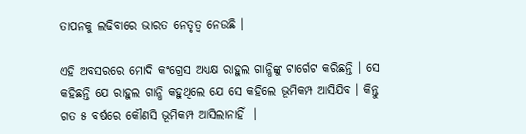ତାପନକୁ ଲଢିବାରେ ଭାରତ ନେତୃତ୍ୱ ନେଉଛି ।

ଏହି ଅବସରରେ ମୋଦି କଂଗ୍ରେସ ଅଧ୍ୟକ୍ଷ ରାହୁଲ ଗାନ୍ଧିଙ୍କୁ ଟାର୍ଗେଟ କରିଛନ୍ତି । ସେ କହିଛନ୍ତି ଯେ ରାହୁଲ ଗାନ୍ଧି କହୁଥିଲେ ଯେ ସେ କହିଲେ ଭୂମିକମ୍ପ ଆସିଯିବ । କିନ୍ତୁ ଗତ ୫ ବର୍ଷରେ କୌଣସି ଭୂମିକମ୍ପ ଆସିଲାନାହିଁ  ।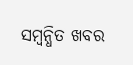ସମ୍ବନ୍ଧିତ ଖବର